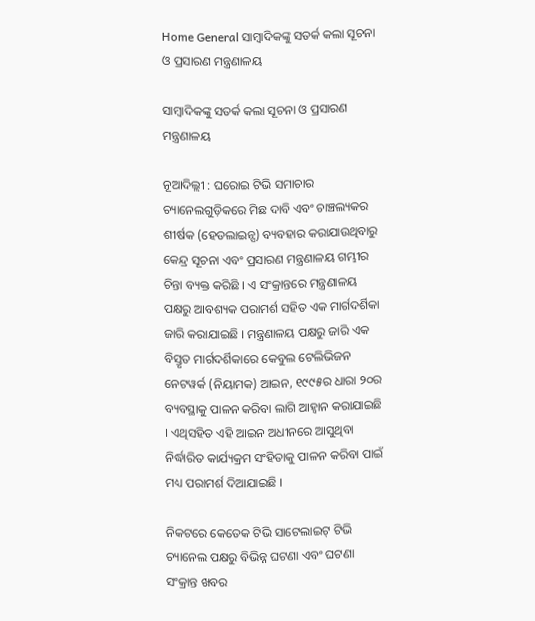Home General ସାମ୍ବାଦିକଙ୍କୁ ସତର୍କ କଲା ସୂଚନା ଓ ପ୍ରସାରଣ ମନ୍ତ୍ରଣାଳୟ

ସାମ୍ବାଦିକଙ୍କୁ ସତର୍କ କଲା ସୂଚନା ଓ ପ୍ରସାରଣ ମନ୍ତ୍ରଣାଳୟ

ନୂଆଦିଲ୍ଲୀ : ଘରୋଇ ଟିଭି ସମାଚାର ଚ୍ୟାନେଲଗୁଡ଼ିକରେ ମିଛ ଦାବି ଏବଂ ଚାଞ୍ଚଲ୍ୟକର ଶୀର୍ଷକ (ହେଡଲାଇନ୍ସ) ବ୍ୟବହାର କରାଯାଉଥିବାରୁ କେନ୍ଦ୍ର ସୂଚନା ଏବଂ ପ୍ରସାରଣ ମନ୍ତ୍ରଣାଳୟ ଗମ୍ଭୀର ଚିନ୍ତା ବ୍ୟକ୍ତ କରିଛି । ଏ ସଂକ୍ରାନ୍ତରେ ମନ୍ତ୍ରଣାଳୟ ପକ୍ଷରୁ ଆବଶ୍ୟକ ପରାମର୍ଶ ସହିତ ଏକ ମାର୍ଗଦର୍ଶିକା ଜାରି କରାଯାଇଛି । ମନ୍ତ୍ରଣାଳୟ ପକ୍ଷରୁ ଜାରି ଏକ ବିସ୍ତୃତ ମାର୍ଗଦର୍ଶିକାରେ କେବୁଲ ଟେଲିଭିଜନ ନେଟୱର୍କ (ନିୟାମକ) ଆଇନ, ୧୯୯୫ର ଧାରା ୨୦ର ବ୍ୟବସ୍ଥାକୁ ପାଳନ କରିବା ଲାଗି ଆହ୍ବାନ କରାଯାଇଛି । ଏଥିସହିତ ଏହି ଆଇନ ଅଧୀନରେ ଆସୁଥିବା ନିର୍ଦ୍ଧାରିତ କାର୍ଯ୍ୟକ୍ରମ ସଂହିତାକୁ ପାଳନ କରିବା ପାଇଁ ମଧ୍ୟ ପରାମର୍ଶ ଦିଆଯାଇଛି ।

ନିକଟରେ କେତେକ ଟିଭି ସାଟେଲାଇଟ୍‌ ଟିଭି ଚ୍ୟାନେଲ ପକ୍ଷରୁ ବିଭିନ୍ନ ଘଟଣା ଏବଂ ଘଟଣା ସଂକ୍ରାନ୍ତ ଖବର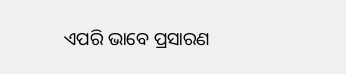ଏପରି ଭାବେ ପ୍ରସାରଣ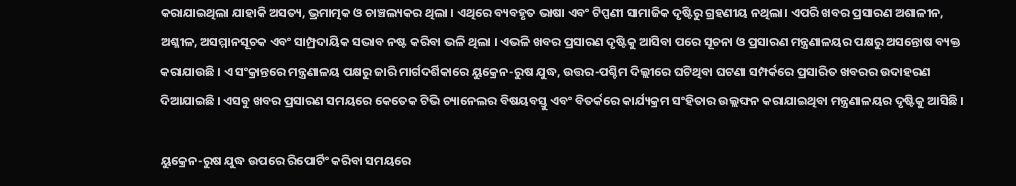କରାଯାଇଥିଲା ଯାହାକି ଅସତ୍ୟ, ଭ୍ରମାତ୍ମକ ଓ ଚାଞ୍ଚଲ୍ୟକର ଥିଲା । ଏଥିରେ ବ୍ୟବହୃତ ଭାଷା ଏବଂ ଟିପ୍ପଣୀ ସାମାଜିକ ଦୃଷ୍ଟିରୁ ଗ୍ରହଣୀୟ ନଥିଲା। ଏପରି ଖବର ପ୍ରସାରଣ ଅଶାଳୀନ, ଅଶ୍ଳୀଳ, ଅସମ୍ମାନସୂଚକ ଏବଂ ସାମ୍ପ୍ରଦାୟିକ ସଦ୍ଭାବ ନଷ୍ଟ କରିବା ଭଳି ଥିଲା । ଏଭଳି ଖବର ପ୍ରସାରଣ ଦୃଷ୍ଟିକୁ ଆସିବା ପରେ ସୂଚନା ଓ ପ୍ରସାରଣ ମନ୍ତ୍ରଣାଳୟର ପକ୍ଷରୁ ଅସନ୍ତୋଷ ବ୍ୟକ୍ତ କରାଯାଉଛି । ଏ ସଂକ୍ରାନ୍ତରେ ମନ୍ତ୍ରଣାଳୟ ପକ୍ଷରୁ ଜାରି ମାର୍ଗଦର୍ଶିକାରେ ୟୁକ୍ରେନ-ରୁଷ ଯୁଦ୍ଧ, ଉତ୍ତର-ପଶ୍ଚିମ ଦିଲ୍ଲୀରେ ଘଟିଥିବା ଘଟଣା ସମ୍ପର୍କରେ ପ୍ରସାରିତ ଖବରର ଉଦାହରଣ ଦିଆଯାଇଛି । ଏସବୁ ଖବର ପ୍ରସାରଣ ସମୟରେ କେତେକ ଟିଭି ଚ୍ୟାନେଲର ବିଷୟବସ୍ତୁ ଏବଂ ବିତର୍କରେ କାର୍ଯ୍ୟକ୍ରମ ସଂହିତାର ଉଲ୍ଲଙ୍ଘନ କରାଯାଇଥିବା ମନ୍ତ୍ରଣାଳୟର ଦୃଷ୍ଟିକୁ ଆସିଛି ।

ୟୁକ୍ରେନ-ରୁଷ ଯୁଦ୍ଧ ଉପରେ ରିପୋର୍ଟିଂ କରିବା ସମୟରେ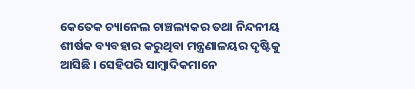କେତେକ ଚ୍ୟାନେଲ ଚାଞ୍ଚଲ୍ୟକର ତଥା ନିନ୍ଦନୀୟ ଶୀର୍ଷକ ବ୍ୟବହାର କରୁଥିବା ମନ୍ତ୍ରଣାଳୟର ଦୃଷ୍ଟିକୁ ଆସିଛି । ସେହିପରି ସାମ୍ବାଦିକମାନେ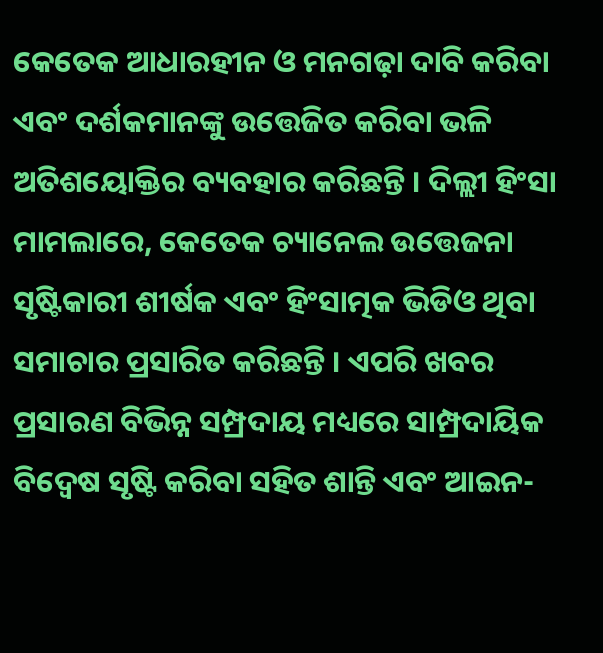କେତେକ ଆଧାରହୀନ ଓ ମନଗଢ଼ା ଦାବି କରିବା ଏବଂ ଦର୍ଶକମାନଙ୍କୁ ଉତ୍ତେଜିତ କରିବା ଭଳି ଅତିଶୟୋକ୍ତିର ବ୍ୟବହାର କରିଛନ୍ତି । ଦିଲ୍ଲୀ ହିଂସା ମାମଲାରେ, କେତେକ ଚ୍ୟାନେଲ ଉତ୍ତେଜନା ସୃଷ୍ଟିକାରୀ ଶୀର୍ଷକ ଏବଂ ହିଂସାତ୍ମକ ଭିଡିଓ ଥିବା ସମାଚାର ପ୍ରସାରିତ କରିଛନ୍ତି । ଏପରି ଖବର ପ୍ରସାରଣ ବିଭିନ୍ନ ସମ୍ପ୍ରଦାୟ ମଧ୍ୟରେ ସାମ୍ପ୍ରଦାୟିକ ବିଦ୍ବେଷ ସୃଷ୍ଟି କରିବା ସହିତ ଶାନ୍ତି ଏବଂ ଆଇନ-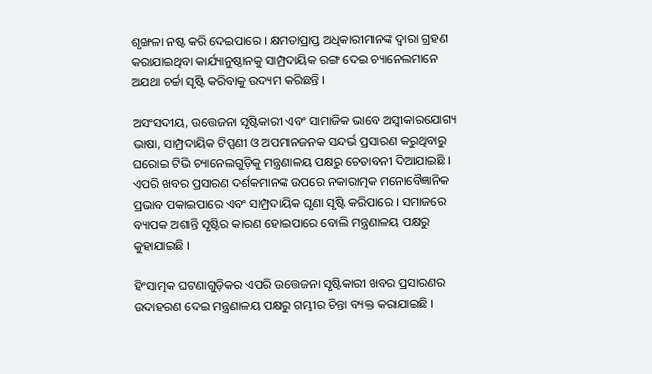ଶୃଙ୍ଖଳା ନଷ୍ଟ କରି ଦେଇପାରେ । କ୍ଷମତାପ୍ରାପ୍ତ ଅଧିକାରୀମାନଙ୍କ ଦ୍ବାରା ଗ୍ରହଣ କରାଯାଇଥିବା କାର୍ଯ୍ୟାନୁଷ୍ଠାନକୁ ସାମ୍ପ୍ରଦାୟିକ ରଙ୍ଗ ଦେଇ ଚ୍ୟାନେଲମାନେ ଅଯଥା ଚର୍ଚ୍ଚା ସୃଷ୍ଟି କରିବାକୁ ଉଦ୍ୟମ କରିଛନ୍ତି ।

ଅସଂସଦୀୟ, ଉତ୍ତେଜନା ସୃଷ୍ଟିକାରୀ ଏବଂ ସାମାଜିକ ଭାବେ ଅସ୍ବୀକାରଯୋଗ୍ୟ ଭାଷା, ସାମ୍ପ୍ରଦାୟିକ ଟିପ୍ପଣୀ ଓ ଅପମାନଜନକ ସନ୍ଦର୍ଭ ପ୍ରସାରଣ କରୁଥିବାରୁ ଘରୋଇ ଟିଭି ଚ୍ୟାନେଲଗୁଡ଼ିକୁ ମନ୍ତ୍ରଣାଳୟ ପକ୍ଷରୁ ଚେତାବନୀ ଦିଆଯାଇଛି । ଏପରି ଖବର ପ୍ରସାରଣ ଦର୍ଶକମାନଙ୍କ ଉପରେ ନକାରାତ୍ମକ ମନୋବୈଜ୍ଞାନିକ ପ୍ରଭାବ ପକାଇପାରେ ଏବଂ ସାମ୍ପ୍ରଦାୟିକ ଘୃଣା ସୃଷ୍ଟି କରିପାରେ । ସମାଜରେ ବ୍ୟାପକ ଅଶାନ୍ତି ସୃଷ୍ଟିର କାରଣ ହୋଇପାରେ ବୋଲି ମନ୍ତ୍ରଣାଳୟ ପକ୍ଷରୁ କୁହାଯାଇଛି ।

ହିଂସାତ୍ମକ ଘଟଣାଗୁଡ଼ିକର ଏପରି ଉତ୍ତେଜନା ସୃଷ୍ଟିକାରୀ ଖବର ପ୍ରସାରଣର ଉଦାହରଣ ଦେଇ ମନ୍ତ୍ରଣାଳୟ ପକ୍ଷରୁ ଗମ୍ଭୀର ଚିନ୍ତା ବ୍ୟକ୍ତ କରାଯାଇଛି ।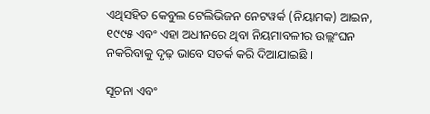ଏଥିସହିତ କେବୁଲ ଟେଲିଭିଜନ ନେଟୱର୍କ (ନିୟାମକ) ଆଇନ, ୧୯୯୫ ଏବଂ ଏହା ଅଧୀନରେ ଥିବା ନିୟମାବଳୀର ଉଲ୍ଲଂଘନ ନକରିବାକୁ ଦୃଢ଼ ଭାବେ ସତର୍କ କରି ଦିଆଯାଇଛି ।

ସୂଚନା ଏବଂ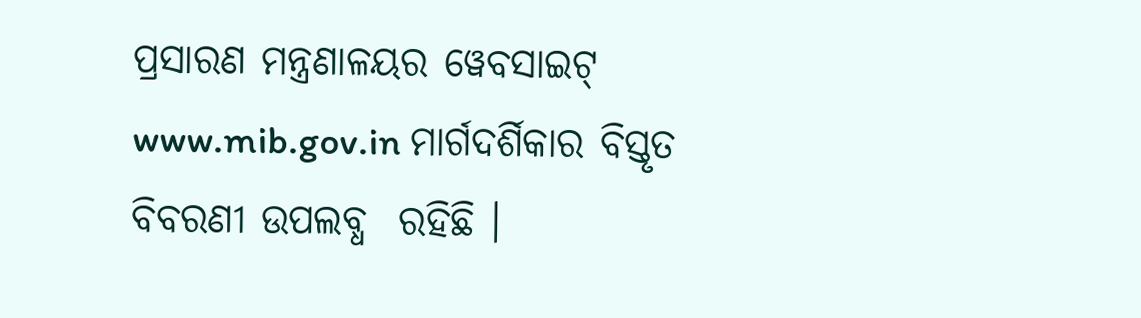ପ୍ରସାରଣ ମନ୍ତ୍ରଣାଳୟର ୱେବସାଇଟ୍‌ www.mib.gov.in ମାର୍ଗଦର୍ଶିକାର ବିସ୍ତୃତ ବିବରଣୀ ଉପଲବ୍ଧ  ରହିଛି ।